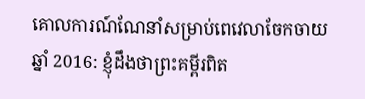គោលការណ៍ណែនាំសម្រាប់ពេវេលាចែកចាយឆ្នាំ 2016: ខ្ញុំដឹងថាព្រះគម្ពីរពិត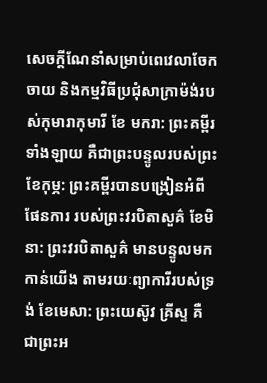សេចក្ដីណែនាំសម្រាប់ពេវេលាចែកចាយ និងកម្មវិធីប្រជុំសាក្រាម៉ង់របស់កុមារាកុមារី ខែ មករា: ព្រះគម្ពីរទាំងឡាយ គឺជាព្រះបន្ទូលរបស់ព្រះ ខែកុម្ភ: ព្រះគមី្ពរបានបង្រៀនអំពីផែនការ របស់ព្រះវរបិតាសួគ៌ ខែមិនា: ព្រះវរបិតាសួគ៌ មានបន្ទូលមកកាន់យើង តាមរយៈព្យាការីរបស់ទ្រង់ ខែមេសា: ព្រះយេស៊ូវ គ្រីស្ទ គឺជាព្រះអ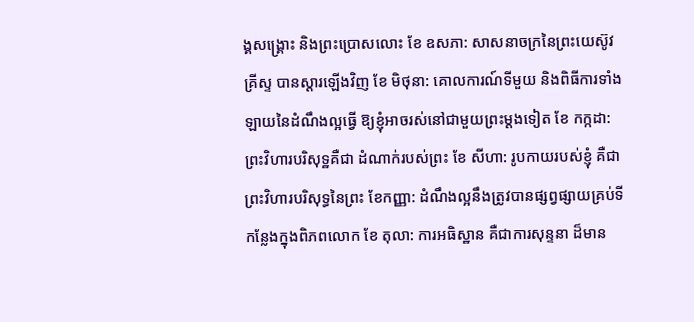ង្គសង្គ្រោះ និងព្រះប្រោសលោះ ខែ ឧសភា: សាសនាចក្រនៃព្រះយេស៊ូវ គ្រីស្ទ បានស្តារឡើងវិញ ខែ មិថុនា: គោលការណ៍ទីមួយ និងពិធីការទាំងឡាយនៃដំណឹងល្អធ្វើ ឱ្យខ្ញុំអាចរស់នៅជាមួយព្រះម្តងទៀត ខែ កក្កដា: ព្រះវិហារបរិសុទ្ឋគឺជា ដំណាក់របស់ព្រះ ខែ សីហា: រូបកាយរបស់ខ្ញុំ គឺជាព្រះវិហារបរិសុទ្ធនៃព្រះ ខែកញ្ញា: ដំណឹងល្អនឹងត្រូវបានផ្សព្វផ្សាយគ្រប់ទីកន្លែងក្នុងពិភពលោក ខែ តុលា: ការអធិស្ឋាន គឺជាការសុន្ទនា ដ៏មាន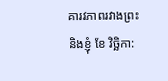គារវភាពរវាងព្រះ និងខ្ញុំ ខែ វិច្ឆិកា: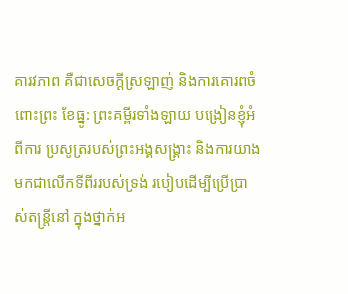គារវភាព គឺជាសេចក្តីស្រឡាញ់ និងការគោរពចំពោះព្រះ ខែធ្នូ: ព្រះគម្ពីរទាំងឡាយ បង្រៀនខ្ញុំអំពីការ ប្រសូត្ររបស់ព្រះអង្គសង្គ្រាះ និងការយាងមកជាលើកទីពីររបស់ទ្រង់ របៀបដើម្បីប្រើប្រាស់តន្ត្រីនៅ ក្នុងថ្នាក់អ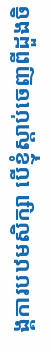ង្គការបឋមសិក្សា បើខ្ញុំស្ដាប់ចេញពីដួងចិ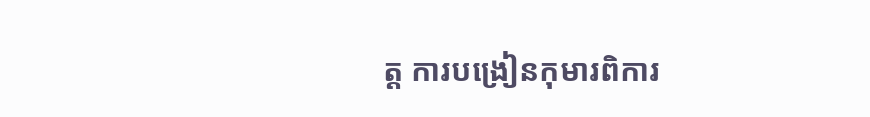ត្ត ការបង្រៀនកុមារពិការ